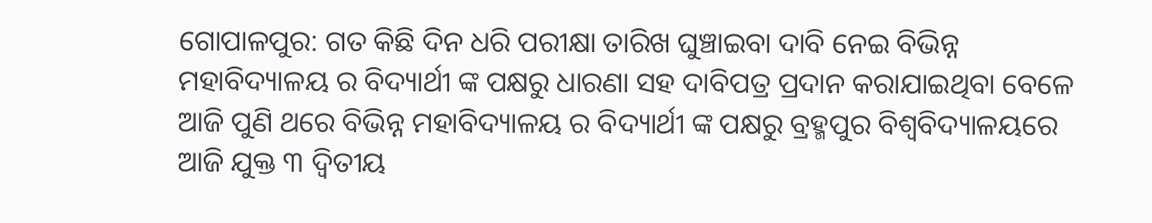ଗୋପାଳପୁର: ଗତ କିଛି ଦିନ ଧରି ପରୀକ୍ଷା ତାରିଖ ଘୁଞ୍ଚାଇବା ଦାବି ନେଇ ବିଭିନ୍ନ ମହାବିଦ୍ୟାଳୟ ର ବିଦ୍ୟାର୍ଥୀ ଙ୍କ ପକ୍ଷରୁ ଧାରଣା ସହ ଦାବିପତ୍ର ପ୍ରଦାନ କରାଯାଇଥିବା ବେଳେ ଆଜି ପୁଣି ଥରେ ବିଭିନ୍ନ ମହାବିଦ୍ୟାଳୟ ର ବିଦ୍ୟାର୍ଥୀ ଙ୍କ ପକ୍ଷରୁ ବ୍ରହ୍ମପୁର ବିଶ୍ଵବିଦ୍ୟାଳୟରେ ଆଜି ଯୁକ୍ତ ୩ ଦ୍ୱିତୀୟ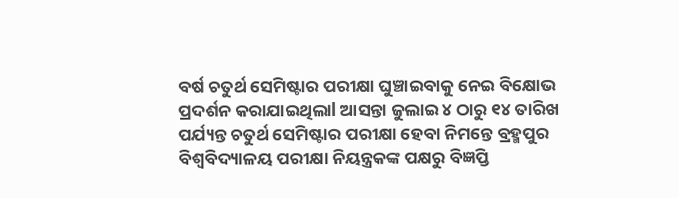ବର୍ଷ ଚତୁର୍ଥ ସେମିଷ୍ଟାର ପରୀକ୍ଷା ଘୁଞ୍ଚାଇବାକୁ ନେଇ ବିକ୍ଷୋଭ ପ୍ରଦର୍ଶନ କରାଯାଇଥିଲାl ଆସନ୍ତା ଜୁଲାଇ ୪ ଠାରୁ ୧୪ ତାରିଖ ପର୍ଯ୍ୟନ୍ତ ଚତୁର୍ଥ ସେମିଷ୍ଟାର ପରୀକ୍ଷା ହେବା ନିମନ୍ତେ ବ୍ରହ୍ମପୁର ବିଶ୍ଵବିଦ୍ୟାଳୟ ପରୀକ୍ଷା ନିୟନ୍ତ୍ରକଙ୍କ ପକ୍ଷରୁ ବିଜ୍ଞପ୍ତି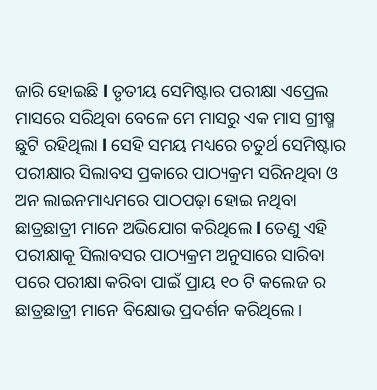ଜାରି ହୋଇଛି l ତୃତୀୟ ସେମିଷ୍ଟାର ପରୀକ୍ଷା ଏପ୍ରେଲ ମାସରେ ସରିଥିବା ବେଳେ ମେ ମାସରୁ ଏକ ମାସ ଗ୍ରୀଷ୍ମ ଛୁଟି ରହିଥିଲା l ସେହି ସମୟ ମଧ୍ୟରେ ଚତୁର୍ଥ ସେମିଷ୍ଟାର ପରୀକ୍ଷାର ସିଲାବସ ପ୍ରକାରେ ପାଠ୍ୟକ୍ରମ ସରିନଥିବା ଓ ଅନ ଲାଇନମାଧ୍ୟମରେ ପାଠପଢ଼ା ହୋଇ ନଥିବା ଛାତ୍ରଛାତ୍ରୀ ମାନେ ଅଭିଯୋଗ କରିଥିଲେ l ତେଣୁ ଏହି ପରୀକ୍ଷାକୂ ସିଲାବସର ପାଠ୍ୟକ୍ରମ ଅନୁସାରେ ସାରିବା ପରେ ପରୀକ୍ଷା କରିବା ପାଇଁ ପ୍ରାୟ ୧୦ ଟି କଲେଜ ର ଛାତ୍ରଛାତ୍ରୀ ମାନେ ବିକ୍ଷୋଭ ପ୍ରଦର୍ଶନ କରିଥିଲେ।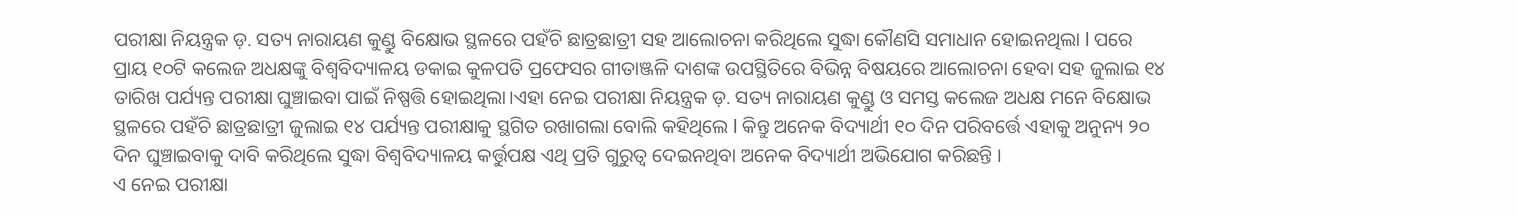ପରୀକ୍ଷା ନିୟନ୍ତ୍ରକ ଡ଼. ସତ୍ୟ ନାରାୟଣ କୁଣ୍ଡୁ ବିକ୍ଷୋଭ ସ୍ଥଳରେ ପହଁଚି ଛାତ୍ରଛାତ୍ରୀ ସହ ଆଲୋଚନା କରିଥିଲେ ସୁଦ୍ଧା କୌଣସି ସମାଧାନ ହୋଇନଥିଲା l ପରେ ପ୍ରାୟ ୧୦ଟି କଲେଜ ଅଧକ୍ଷଙ୍କୁ ବିଶ୍ଵବିଦ୍ୟାଳୟ ଡକାଇ କୁଳପତି ପ୍ରଫେସର ଗୀତାଞ୍ଜଳି ଦାଶଙ୍କ ଉପସ୍ଥିତିରେ ବିଭିନ୍ନ ବିଷୟରେ ଆଲୋଚନା ହେବା ସହ ଜୁଲାଇ ୧୪ ତାରିଖ ପର୍ଯ୍ୟନ୍ତ ପରୀକ୍ଷା ଘୁଞ୍ଚାଇବା ପାଇଁ ନିଷ୍ପତ୍ତି ହୋଇଥିଲା।ଏହା ନେଇ ପରୀକ୍ଷା ନିୟନ୍ତ୍ରକ ଡ଼. ସତ୍ୟ ନାରାୟଣ କୁଣ୍ଡୁ ଓ ସମସ୍ତ କଲେଜ ଅଧକ୍ଷ ମନେ ବିକ୍ଷୋଭ ସ୍ଥଳରେ ପହଁଚି ଛାତ୍ରଛାତ୍ରୀ ଜୁଲାଇ ୧୪ ପର୍ଯ୍ୟନ୍ତ ପରୀକ୍ଷାକୁ ସ୍ଥଗିତ ରଖାଗଲା ବୋଲି କହିଥିଲେ l କିନ୍ତୁ ଅନେକ ବିଦ୍ୟାର୍ଥୀ ୧୦ ଦିନ ପରିବର୍ତ୍ତେ ଏହାକୁ ଅନୁନ୍ୟ ୨୦ ଦିନ ଘୁଞ୍ଚାଇବାକୁ ଦାବି କରିଥିଲେ ସୁଦ୍ଧା ବିଶ୍ଵବିଦ୍ୟାଳୟ କର୍ତ୍ତୁପକ୍ଷ ଏଥି ପ୍ରତି ଗୁରୁତ୍ବ ଦେଇନଥିବା ଅନେକ ବିଦ୍ୟାର୍ଥୀ ଅଭିଯୋଗ କରିଛନ୍ତି ।
ଏ ନେଇ ପରୀକ୍ଷା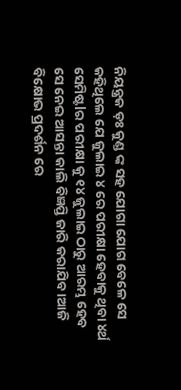ନିୟନ୍ତ୍ରକ ଡ଼ଃ କୁଣ୍ଡ ଙ୍କ ସହ ଯୋଗା ଯୋଗ ବେଳେ ସେ କହିଥିଲେ ଯେ ଜୁଲାଇ ୪ ରେ ପରୀକ୍ଷା ହେବାକୁ ଥିବା ୪ର୍ଥ ସେମିଷ୍ଟlର ପରୀକ୍ଷା କୁ ୧୪ ଜୁଲାଇ ଠାରୁ ଆରମ୍ଭ ହେବ ସେ ନେଇ ଆସନ୍ତା କାଲି ବିଜ୍ଞପ୍ତି ଜାରି କରାଯିବ ।ଆଜି ବିକ୍ଷୋଭ ପ୍ରଦର୍ଶନ ରେ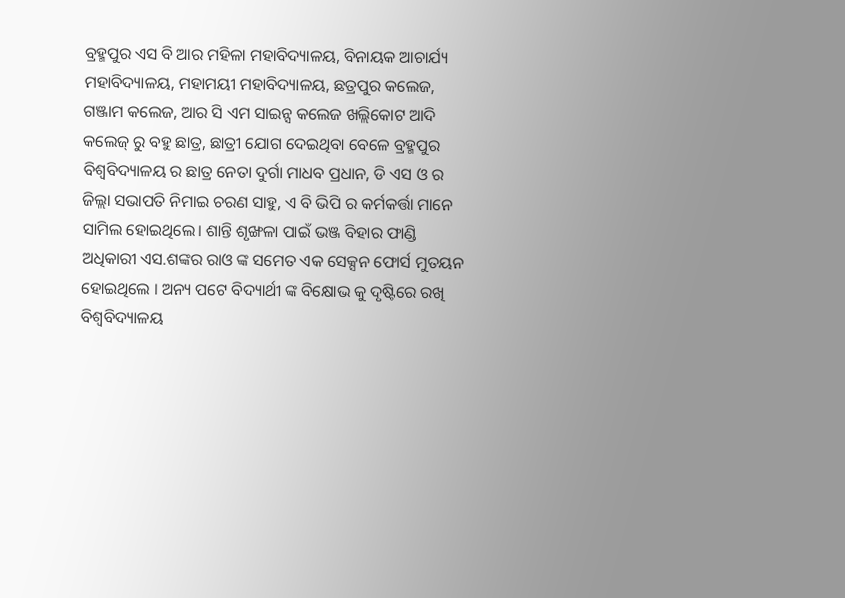ବ୍ରହ୍ମପୁର ଏସ ବି ଆର ମହିଳା ମହାବିଦ୍ୟାଳୟ, ବିନାୟକ ଆଚାର୍ଯ୍ୟ ମହାବିଦ୍ୟାଳୟ, ମହାମୟୀ ମହାବିଦ୍ୟାଳୟ, ଛତ୍ରପୁର କଲେଜ, ଗଞ୍ଜାମ କଲେଜ, ଆର ସି ଏମ ସାଇନ୍ସ କଲେଜ ଖଲ୍ଲିକୋଟ ଆଦି କଲେଜ୍ ରୁ ବହୁ ଛାତ୍ର, ଛାତ୍ରୀ ଯୋଗ ଦେଇଥିବା ବେଳେ ବ୍ରହ୍ମପୁର ବିଶ୍ଵବିଦ୍ୟାଳୟ ର ଛାତ୍ର ନେତା ଦୁର୍ଗା ମାଧବ ପ୍ରଧାନ, ଡି ଏସ ଓ ର ଜିଲ୍ଲା ସଭାପତି ନିମାଇ ଚରଣ ସାହୁ, ଏ ବି ଭିପି ର କର୍ମକର୍ତ୍ତା ମାନେ ସାମିଲ ହୋଇଥିଲେ। ଶାନ୍ତି ଶୃଙ୍ଖଳା ପାଇଁ ଭଞ୍ଜ ବିହାର ଫାଣ୍ଡି ଅଧିକାରୀ ଏସ.ଶଙ୍କର ରାଓ ଙ୍କ ସମେତ ଏକ ସେକ୍ସନ ଫୋର୍ସ ମୁତୟନ ହୋଇଥିଲେ । ଅନ୍ୟ ପଟେ ବିଦ୍ୟାର୍ଥୀ ଙ୍କ ବିକ୍ଷୋଭ କୁ ଦୃଷ୍ଟିରେ ରଖି ବିଶ୍ଵବିଦ୍ୟାଳୟ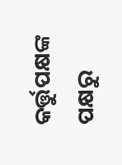କର୍ତ୍ତୁପକ୍ଷଙ୍କ ପକ୍ଷରୁ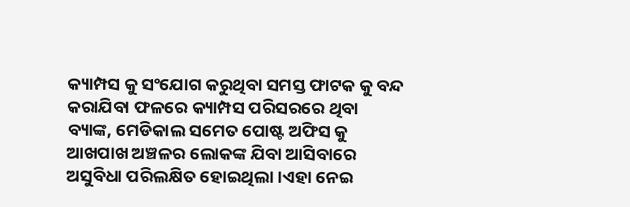କ୍ୟାମ୍ପସ କୁ ସଂଯୋଗ କରୁଥିବା ସମସ୍ତ ଫାଟକ କୁ ବନ୍ଦ କରାଯିବା ଫଳରେ କ୍ୟାମ୍ପସ ପରିସରରେ ଥିବା ବ୍ୟାଙ୍କ, ମେଡିକାଲ ସମେତ ପୋଷ୍ଟ ଅଫିସ କୁ ଆଖପାଖ ଅଞ୍ଚଳର ଲୋକଙ୍କ ଯିବା ଆସିବାରେ ଅସୁବିଧା ପରିଲକ୍ଷିତ ହୋଇଥିଲା।ଏହା ନେଇ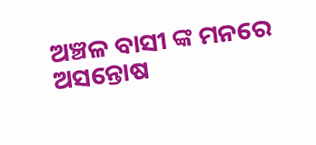ଅଞ୍ଚଳ ବାସୀ ଙ୍କ ମନରେ ଅସନ୍ତୋଷ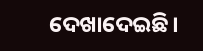ଦେଖାଦେଇଛି।